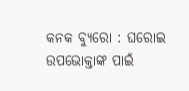କନକ ବ୍ୟୁରୋ : ଘରୋଇ ଉପଭୋକ୍ତାଙ୍କ ପାଇଁ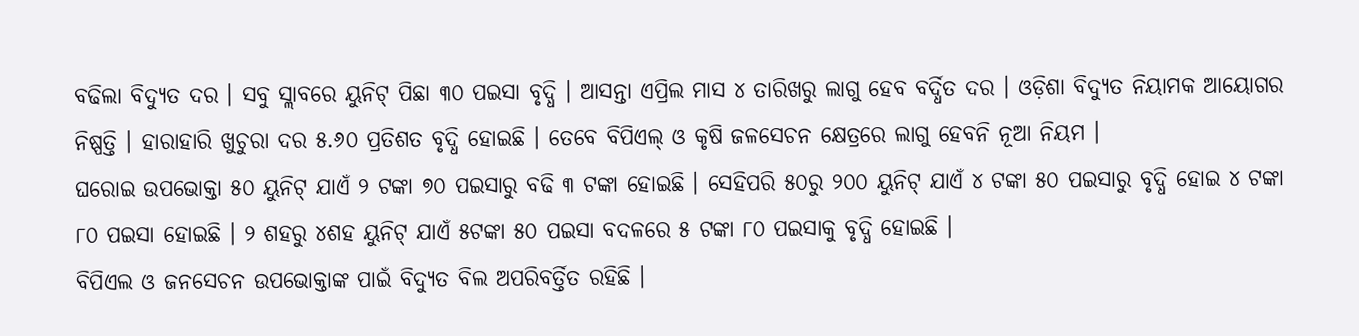ବଢିଲା ବିଦ୍ୟୁତ ଦର । ସବୁ ସ୍ଲାବରେ ୟୁନିଟ୍ ପିଛା ୩୦ ପଇସା ବୃଦ୍ଧି । ଆସନ୍ତା ଏପ୍ରିଲ ମାସ ୪ ତାରିଖରୁ ଲାଗୁ ହେବ ବର୍ଦ୍ଧିତ ଦର । ଓଡ଼ିଶା ବିଦ୍ୟୁତ ନିୟାମକ ଆୟୋଗର ନିଷ୍ପତ୍ତି । ହାରାହାରି ଖୁଚୁରା ଦର ୫.୬୦ ପ୍ରତିଶତ ବୃଦ୍ଧି ହୋଇଛି । ତେବେ ବିପିଏଲ୍ ଓ କୃଷି ଜଳସେଚନ କ୍ଷେତ୍ରରେ ଲାଗୁ ହେବନି ନୂଆ ନିୟମ ।
ଘରୋଇ ଉପଭୋକ୍ତା ୫୦ ୟୁନିଟ୍ ଯାଏଁ ୨ ଟଙ୍କା ୭୦ ପଇସାରୁ ବଢି ୩ ଟଙ୍କା ହୋଇଛି । ସେହିପରି ୫୦ରୁ ୨୦୦ ୟୁନିଟ୍ ଯାଏଁ ୪ ଟଙ୍କା ୫୦ ପଇସାରୁ ବୃଦ୍ଧି ହୋଇ ୪ ଟଙ୍କା ୮୦ ପଇସା ହୋଇଛି । ୨ ଶହରୁ ୪ଶହ ୟୁନିଟ୍ ଯାଏଁ ୫ଟଙ୍କା ୫୦ ପଇସା ବଦଳରେ ୫ ଟଙ୍କା ୮୦ ପଇସାକୁ ବୃଦ୍ଧି ହୋଇଛି ।
ବିପିଏଲ ଓ ଜନସେଚନ ଉପଭୋକ୍ତାଙ୍କ ପାଇଁ ବିଦ୍ୟୁତ ବିଲ ଅପରିବର୍ତ୍ତିତ ରହିଛି ।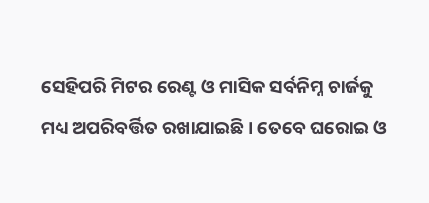ସେହିପରି ମିଟର ରେଣ୍ଟ ଓ ମାସିକ ସର୍ବନିମ୍ନ ଚାର୍ଜକୁ ମଧ୍ୟ ଅପରିବର୍ତ୍ତିତ ରଖାଯାଇଛି । ତେବେ ଘରୋଇ ଓ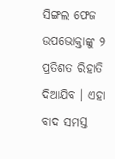ସିଙ୍ଗଲ ଫେଜ ଉପଭୋକ୍ତାଙ୍କୁ ୨ ପ୍ରତିଶତ ରିହାତି ଦିଆଯିବ । ଏହା ବାଦ ସମସ୍ତ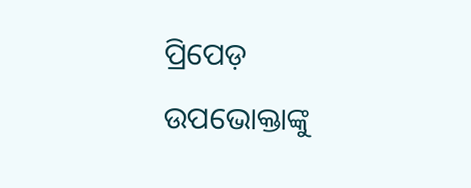ପ୍ରିପେଡ଼ ଉପଭୋକ୍ତାଙ୍କୁ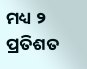ମଧ୍ୟ ୨ ପ୍ରତିଶତ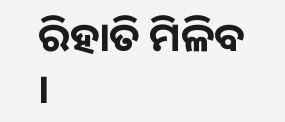ରିହାତି ମିଳିବ ।